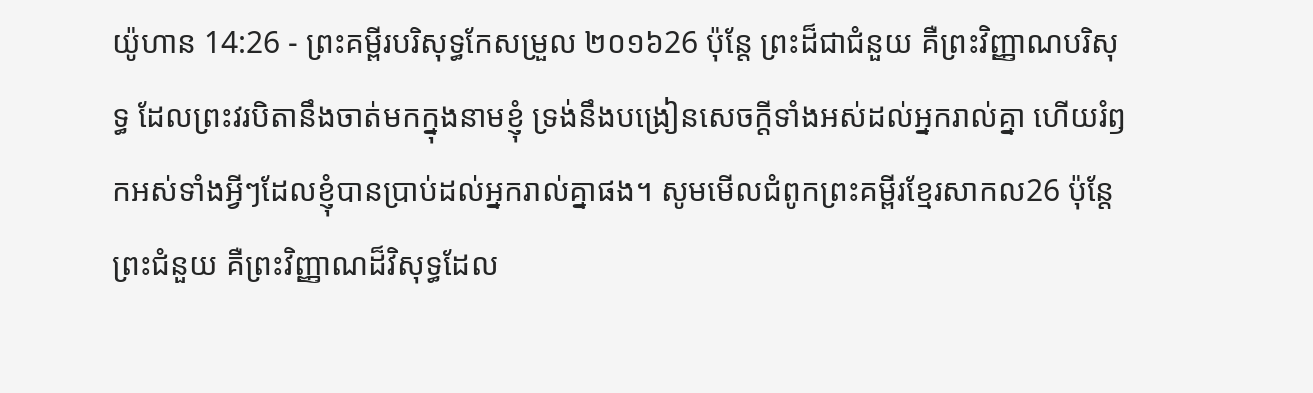យ៉ូហាន 14:26 - ព្រះគម្ពីរបរិសុទ្ធកែសម្រួល ២០១៦26 ប៉ុន្តែ ព្រះដ៏ជាជំនួយ គឺព្រះវិញ្ញាណបរិសុទ្ធ ដែលព្រះវរបិតានឹងចាត់មកក្នុងនាមខ្ញុំ ទ្រង់នឹងបង្រៀនសេចក្ដីទាំងអស់ដល់អ្នករាល់គ្នា ហើយរំឭកអស់ទាំងអ្វីៗដែលខ្ញុំបានប្រាប់ដល់អ្នករាល់គ្នាផង។ សូមមើលជំពូកព្រះគម្ពីរខ្មែរសាកល26 ប៉ុន្តែព្រះជំនួយ គឺព្រះវិញ្ញាណដ៏វិសុទ្ធដែល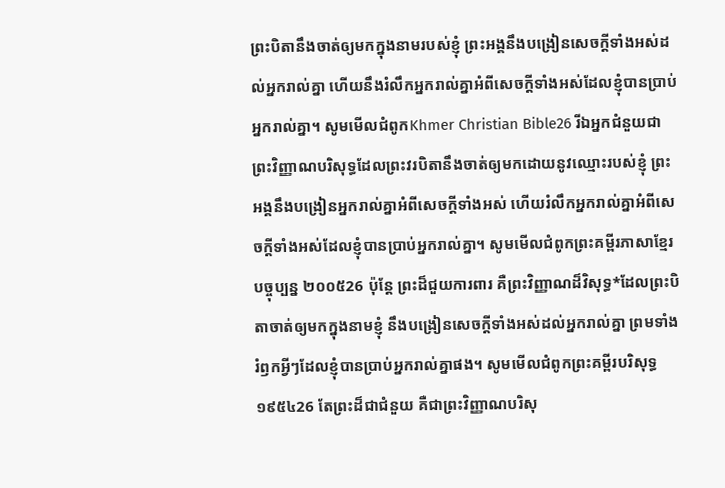ព្រះបិតានឹងចាត់ឲ្យមកក្នុងនាមរបស់ខ្ញុំ ព្រះអង្គនឹងបង្រៀនសេចក្ដីទាំងអស់ដល់អ្នករាល់គ្នា ហើយនឹងរំលឹកអ្នករាល់គ្នាអំពីសេចក្ដីទាំងអស់ដែលខ្ញុំបានប្រាប់អ្នករាល់គ្នា។ សូមមើលជំពូកKhmer Christian Bible26 រីឯអ្នកជំនួយជាព្រះវិញ្ញាណបរិសុទ្ធដែលព្រះវរបិតានឹងចាត់ឲ្យមកដោយនូវឈ្មោះរបស់ខ្ញុំ ព្រះអង្គនឹងបង្រៀនអ្នករាល់គ្នាអំពីសេចក្ដីទាំងអស់ ហើយរំលឹកអ្នករាល់គ្នាអំពីសេចក្ដីទាំងអស់ដែលខ្ញុំបានប្រាប់អ្នករាល់គ្នា។ សូមមើលជំពូកព្រះគម្ពីរភាសាខ្មែរបច្ចុប្បន្ន ២០០៥26 ប៉ុន្តែ ព្រះដ៏ជួយការពារ គឺព្រះវិញ្ញាណដ៏វិសុទ្ធ*ដែលព្រះបិតាចាត់ឲ្យមកក្នុងនាមខ្ញុំ នឹងបង្រៀនសេចក្ដីទាំងអស់ដល់អ្នករាល់គ្នា ព្រមទាំងរំឭកអ្វីៗដែលខ្ញុំបានប្រាប់អ្នករាល់គ្នាផង។ សូមមើលជំពូកព្រះគម្ពីរបរិសុទ្ធ ១៩៥៤26 តែព្រះដ៏ជាជំនួយ គឺជាព្រះវិញ្ញាណបរិសុ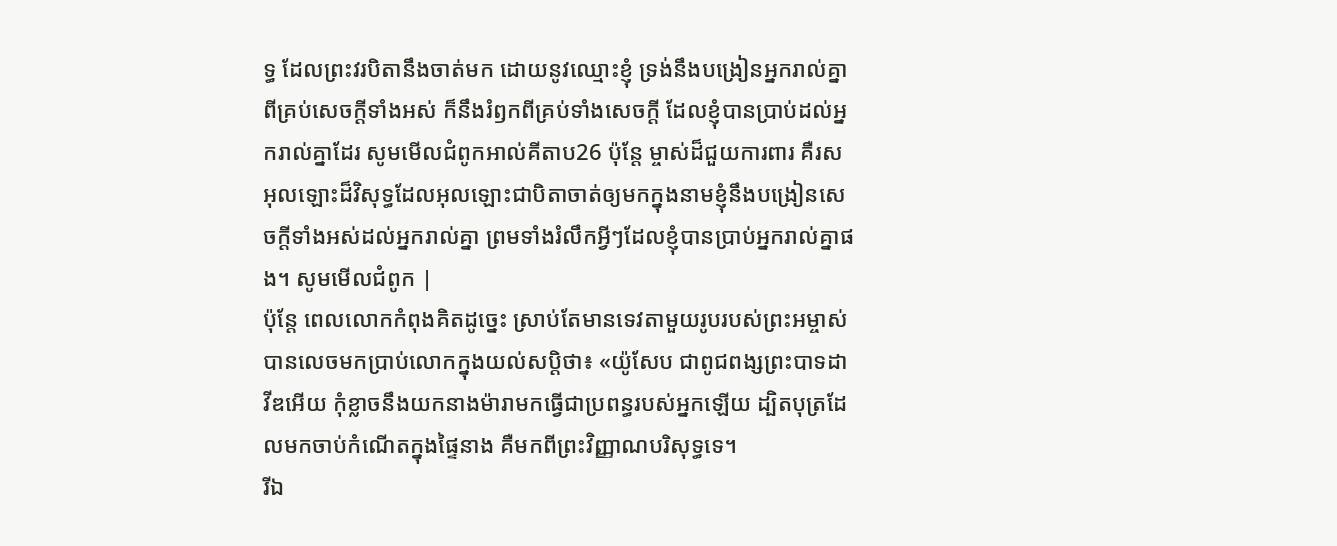ទ្ធ ដែលព្រះវរបិតានឹងចាត់មក ដោយនូវឈ្មោះខ្ញុំ ទ្រង់នឹងបង្រៀនអ្នករាល់គ្នា ពីគ្រប់សេចក្ដីទាំងអស់ ក៏នឹងរំឭកពីគ្រប់ទាំងសេចក្ដី ដែលខ្ញុំបានប្រាប់ដល់អ្នករាល់គ្នាដែរ សូមមើលជំពូកអាល់គីតាប26 ប៉ុន្ដែ ម្ចាស់ដ៏ជួយការពារ គឺរសអុលឡោះដ៏វិសុទ្ធដែលអុលឡោះជាបិតាចាត់ឲ្យមកក្នុងនាមខ្ញុំនឹងបង្រៀនសេចក្ដីទាំងអស់ដល់អ្នករាល់គ្នា ព្រមទាំងរំលឹកអ្វីៗដែលខ្ញុំបានប្រាប់អ្នករាល់គ្នាផង។ សូមមើលជំពូក |
ប៉ុន្តែ ពេលលោកកំពុងគិតដូច្នេះ ស្រាប់តែមានទេវតាមួយរូបរបស់ព្រះអម្ចាស់បានលេចមកប្រាប់លោកក្នុងយល់សប្តិថា៖ «យ៉ូសែប ជាពូជពង្សព្រះបាទដាវីឌអើយ កុំខ្លាចនឹងយកនាងម៉ារាមកធ្វើជាប្រពន្ធរបស់អ្នកឡើយ ដ្បិតបុត្រដែលមកចាប់កំណើតក្នុងផ្ទៃនាង គឺមកពីព្រះវិញ្ញាណបរិសុទ្ធទេ។
រីឯ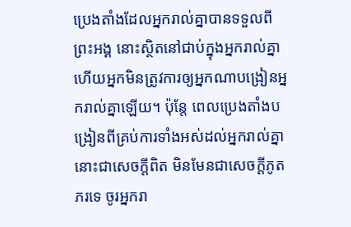ប្រេងតាំងដែលអ្នករាល់គ្នាបានទទួលពីព្រះអង្គ នោះស្ថិតនៅជាប់ក្នុងអ្នករាល់គ្នា ហើយអ្នកមិនត្រូវការឲ្យអ្នកណាបង្រៀនអ្នករាល់គ្នាឡើយ។ ប៉ុន្តែ ពេលប្រេងតាំងបង្រៀនពីគ្រប់ការទាំងអស់ដល់អ្នករាល់គ្នា នោះជាសេចក្ដីពិត មិនមែនជាសេចក្ដីភូតភរទេ ចូរអ្នករា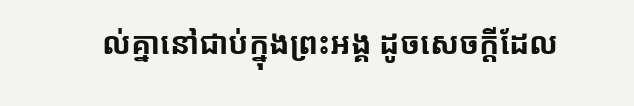ល់គ្នានៅជាប់ក្នុងព្រះអង្គ ដូចសេចក្ដីដែល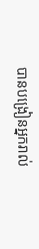បានបង្រៀនអ្នករាល់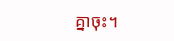គ្នាចុះ។